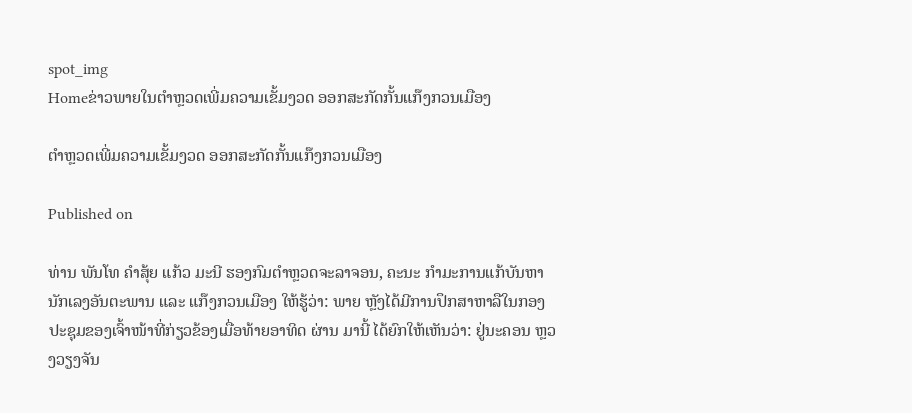spot_img
Homeຂ່າວພາຍໃນຕຳຫຼວດເພີ່ມຄວາມເຂັ້ມງວດ ອອກສະກັດກັ້ນແກ໊ງກວນເມືອງ

ຕຳຫຼວດເພີ່ມຄວາມເຂັ້ມງວດ ອອກສະກັດກັ້ນແກ໊ງກວນເມືອງ

Published on

ທ່ານ ພັນໂທ ຄຳສຸ້ຍ ແກ້ວ ມະນີ ຮອງກົມຕຳຫຼວດຈະລາຈອນ, ຄະນະ ກຳມະການແກ້ບັນຫານັກເລງອັນຕະພານ ແລະ ແກ໊ງກວນເມືອງ ໃຫ້ຮູ້ວ່າ: ພາຍ ຫຼັງໄດ້ມີການປຶກສາຫາລືໃນກອງປະຊຸມຂອງເຈົ້າໜ້າທີ່ກ່ຽວຂ້ອງເມື່ອທ້າຍອາທິດ ຜ່ານ ມານີ້ ໄດ້ຍົກໃຫ້ເຫັນວ່າ: ຢູ່ນະຄອນ ຫຼວງວຽງຈັນ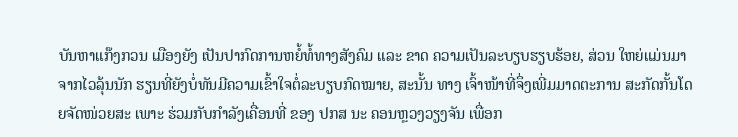ບັນຫາແກ໊ງກວນ ເມືອງຍັງ ເປັນປາກົດການຫຍໍ້ທໍ້ທາງສັງຄົມ ແລະ ຂາດ ຄວາມເປັນລະບຽບຮຽບຮ້ອຍ, ສ່ວນ ໃຫຍ່ແມ່ນມາຈາກໄວລຸ້ນນັກ ຮຽນທີ່ຍັງບໍ່ທັນມີຄວາມເຂົ້າໃຈຕໍ່ລະບຽບກົດໝາຍ, ສະນັ້ນ ທາງ ເຈົ້າໜ້າທີ່ຈຶ່ງເພີ່ມມາດຕະການ ສະກັດກັ້ນໂດຍຈັດໜ່ວຍສະ ເພາະ ຮ່ວມກັບກຳລັງເຄື່ອນທີ່ ຂອງ ປກສ ນະ ຄອນຫຼວງວຽງຈັນ ເພື່ອກ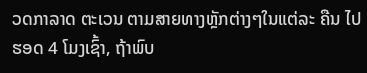ວດກາລາດ ຕະເວນ ຕາມສາຍທາງຫຼັກຕ່າງໆໃນແຕ່ລະ ຄືນ ໄປຮອດ 4 ໂມງເຊົ້າ, ຖ້າພົບ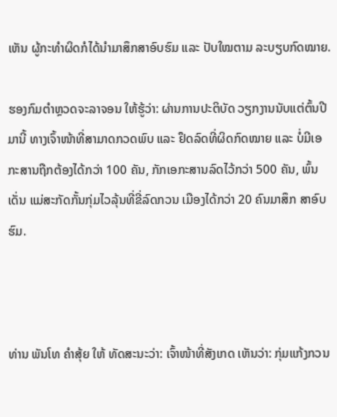ເຫັນ ຜູ້ກະທຳຜິດກໍໄດ້ນຳມາສຶກສາອົບຮົມ ແລະ ປັບໃໝຕາມ ລະບຽບກົດໝາຍ.

ຮອງກົມຕຳຫຼວດຈະລາຈອນ ໃຫ້ຮູ້ວ່າ: ຜ່ານການປະຕິບັດ ວຽກງານນັບແຕ່ຕົ້ນປີມານີ້ ທາງເຈົ້າໜ້າທີ່ສາມາດກວດພົບ ແລະ ຢຶດລົດທີ່ຜິດກົດໝາຍ ແລະ ບໍ່ມີເອກະສານຖືກຕ້ອງໄດ້ກວ່າ 100 ຄັນ, ກັກເອກະສານລົດໄວ້ກວ່າ 500 ຄັນ, ພົ້ນເດັ່ນ ແມ່ສະກັດກັ້ນກຸ່ມໄວລຸ້ນທີ່ຂີ່ລົດກວນ ເມືອງໄດ້ກວ່າ 20 ຄົນມາສຶກ ສາອົບຮົມ.



ທ່ານ ພັນໂທ ຄຳສຸ້ຍ ໃຫ້ ທັດສະນະວ່າ: ເຈົ້າໜ້າທີ່ສັງເກດ ເຫັນວ່າ: ກຸ່ມແກ້ງກວນ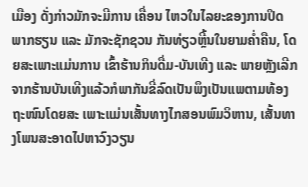ເມືອງ ດັ່ງກ່າວມັກຈະມີການ ເຄື່ອນ ໄຫວໃນໄລຍະຂອງການປິດ ພາກຮຽນ ແລະ ມັກຈະຊັກຊວນ ກັນທ່ຽວຫຼີ້ນໃນຍາມຄ່ຳຄືນ, ໂດຍສະເພາະແມ່ນການ ເຂົ້າຮ້ານກິນດື່ມ-ບັນເທີງ ແລະ ພາຍຫຼັງເລີກຈາກຮ້ານບັນເທີງແລ້ວກໍພາກັນຂີ່ລົດເປັນພຶງເປັນແພຕາມທ້ອງຖະໜົນໂດຍສະ ເພາະແມ່ນເສັ້ນທາງໄກສອນພົມວິຫານ, ເສັ້ນທາງໂພນສະອາດໄປຫາວົງວຽນ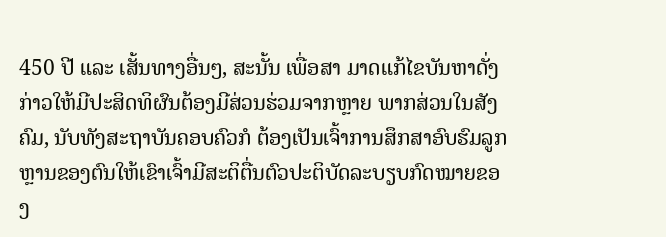450 ປີ ແລະ ເສັ້ນທາງອື່ນໆ, ສະນັ້ນ ເພື່ອສາ ມາດແກ້ໄຂບັນຫາດັ່ງກ່າວໃຫ້ມີປະສິດທິຜົນຕ້ອງມີສ່ວນຮ່ວມຈາກຫຼາຍ ພາກສ່ວນໃນສັງຄົມ, ນັບທັງສະຖາບັນຄອບຄົວກໍ ຕ້ອງເປັນເຈົ້າການສຶກສາອົບຮົມລູກຫຼານຂອງຕົນໃຫ້ເຂົາເຈົ້າມີສະຕິຕື່ນຕົວປະຕິບັດລະບຽບກົດໝາຍຂອງ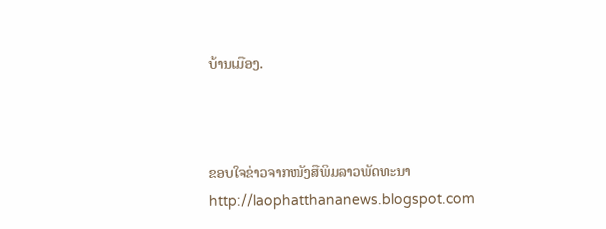ບ້ານເມືອງ.



ຂອບໃຈຂ່າວຈາກໜັງສືພິມລາວພັດທະນາ http://laophatthananews.blogspot.com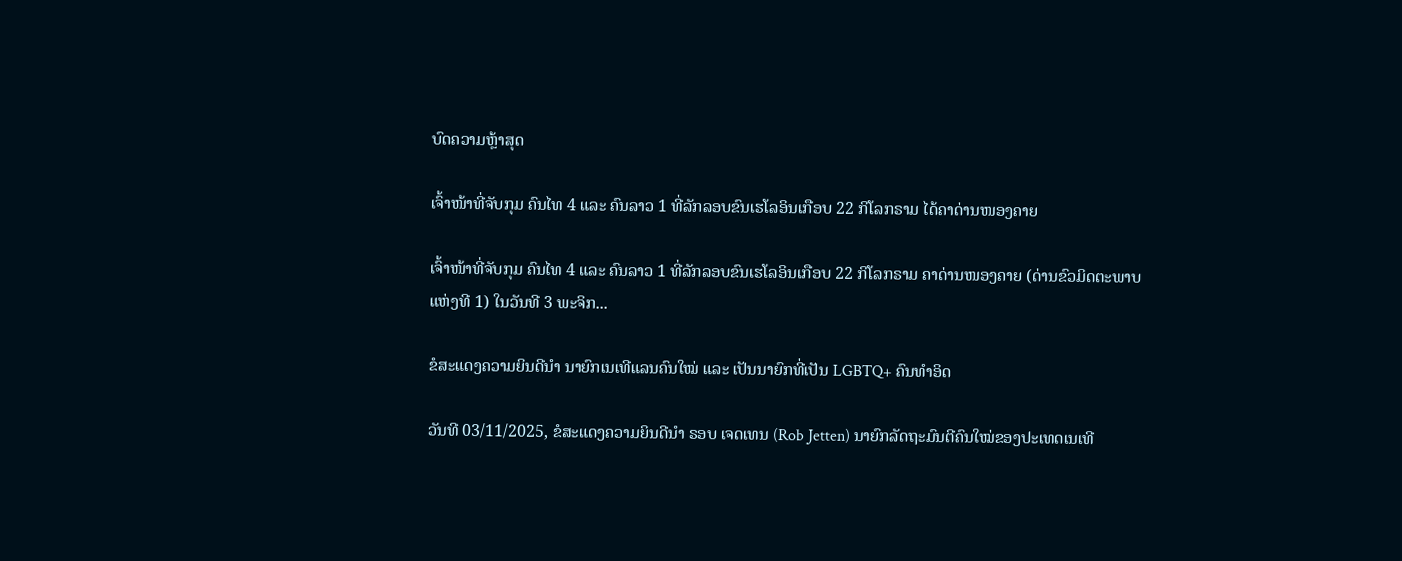ບົດຄວາມຫຼ້າສຸດ

ເຈົ້າໜ້າທີ່ຈັບກຸມ ຄົນໄທ 4 ແລະ ຄົນລາວ 1 ທີ່ລັກລອບຂົນເຮໂລອິນເກືອບ 22 ກິໂລກຣາມ ໄດ້ຄາດ່ານໜອງຄາຍ

ເຈົ້າໜ້າທີ່ຈັບກຸມ ຄົນໄທ 4 ແລະ ຄົນລາວ 1 ທີ່ລັກລອບຂົນເຮໂລອິນເກືອບ 22 ກິໂລກຣາມ ຄາດ່ານໜອງຄາຍ (ດ່ານຂົວມິດຕະພາບແຫ່ງທີ 1) ໃນວັນທີ 3 ພະຈິກ...

ຂໍສະແດງຄວາມຍິນດີນຳ ນາຍົກເນເທີແລນຄົນໃໝ່ ແລະ ເປັນນາຍົກທີ່ເປັນ LGBTQ+ ຄົນທຳອິດ

ວັນທີ 03/11/2025, ຂໍສະແດງຄວາມຍິນດີນຳ ຣອບ ເຈດເທນ (Rob Jetten) ນາຍົກລັດຖະມົນຕີຄົນໃໝ່ຂອງປະເທດເນເທີ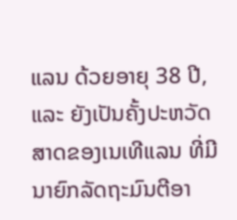ແລນ ດ້ວຍອາຍຸ 38 ປີ, ແລະ ຍັງເປັນຄັ້ງປະຫວັດສາດຂອງເນເທີແລນ ທີ່ມີນາຍົກລັດຖະມົນຕີອາ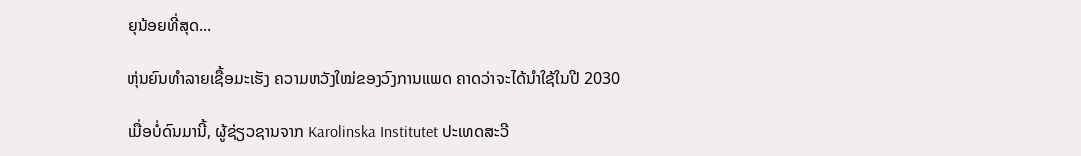ຍຸນ້ອຍທີ່ສຸດ...

ຫຸ່ນຍົນທຳລາຍເຊື້ອມະເຮັງ ຄວາມຫວັງໃໝ່ຂອງວົງການແພດ ຄາດວ່າຈະໄດ້ນໍາໃຊ້ໃນປີ 2030

ເມື່ອບໍ່ດົນມານີ້, ຜູ້ຊ່ຽວຊານຈາກ Karolinska Institutet ປະເທດສະວີ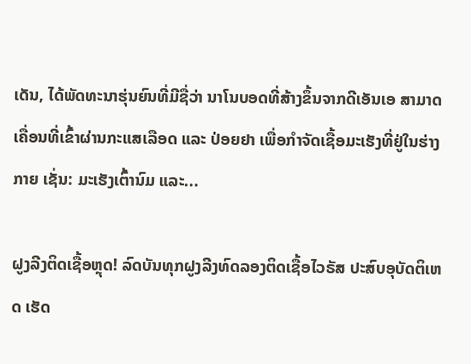ເດັນ, ໄດ້ພັດທະນາຮຸ່ນຍົນທີ່ມີຊື່ວ່າ ນາໂນບອດທີ່ສ້າງຂຶ້ນຈາກດີເອັນເອ ສາມາດເຄື່ອນທີ່ເຂົ້າຜ່ານກະແສເລືອດ ແລະ ປ່ອຍຢາ ເພື່ອກຳຈັດເຊື້ອມະເຮັງທີ່ຢູ່ໃນຮ່າງກາຍ ເຊັ່ນ: ມະເຮັງເຕົ້ານົມ ແລະ...

ຝູງລີງຕິດເຊື້ອຫຼຸດ! ລົດບັນທຸກຝູງລີງທົດລອງຕິດເຊື້ອໄວຣັສ ປະສົບອຸບັດຕິເຫດ ເຮັດ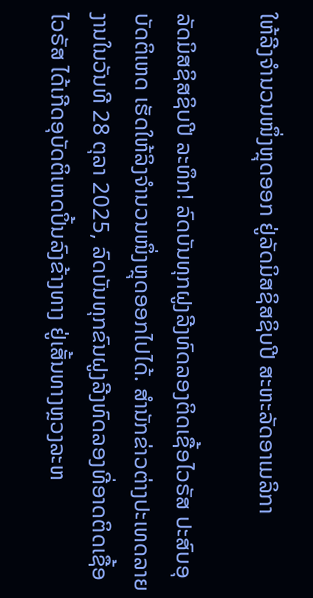ໃຫ້ລີງຈຳນວນໜຶ່ງຫຼຸດອອກ ຢູ່ລັດມິສຊິສຊິບປີ ສະຫະລັດອາເມລິກາ

ລັດມິສຊິສຊິບປີ ລະທຶກ! ລົດບັນທຸກຝູງລີງທົດລອງຕິດເຊື້ອໄວຣັສ ປະສົບອຸບັດຕິເຫດ ເຮັດໃຫ້ລິງຈຳນວນໜຶ່ງຫຼຸດອອກໄປໄດ້. ສຳນັກຂ່າວຕ່າງປະເທດລາຍງານໃນວັນທີ 28 ຕຸລາ 2025, ລົດບັນທຸກຂົນຝູງລີງທົດລອງທີ່ອາດຕິດເຊື້ອໄວຣັສ ໄດ້ເກີດອຸບັດຕິເຫດປິ້ນລົງຂ້າງທາງ ຢູ່ເສັ້ນທາງຫຼວງລະຫ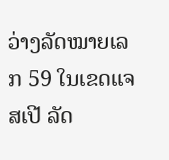ວ່າງລັດໝາຍເລກ 59 ໃນເຂດແຈສເປີ ລັດ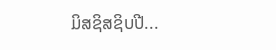ມິສຊິສຊິບປີ...